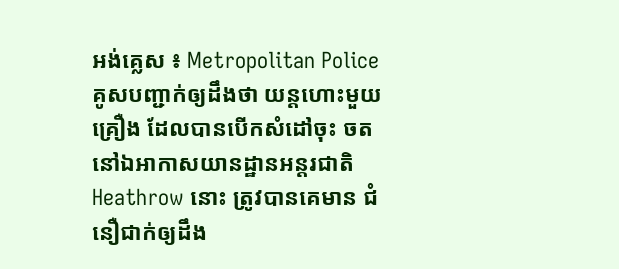អង់គ្លេស ៖ Metropolitan Police គូសបញ្ជាក់ឲ្យដឹងថា យន្តហោះមួយ គ្រឿង ដែលបានបើកសំដៅចុះ ចតនៅឯអាកាសយានដ្ឋានអន្តរជាតិ Heathrow នោះ ត្រូវបានគេមាន ជំនឿជាក់ឲ្យដឹង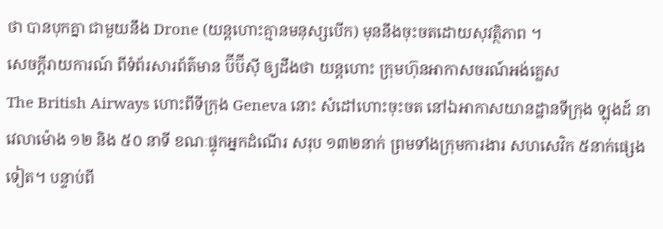ថា បានបុកគ្នា ជាមួយនឹង Drone (យន្តហោះគ្មានមនុស្សបើក) មុននឹងចុះចតដោយសុវត្ថិភាព ។
សេចក្តីរាយការណ៍ ពីទំព័រសារព័ត៌មាន ប៊ីប៊ីស៊ី ឲ្យដឹងថា យន្តហោះ ក្រុមហ៊ុនអាកាសចរណ៍អង់គ្លេស
The British Airways ហោះពីទីក្រុង Geneva នោះ សំដៅហោះចុះចត នៅឯអាកាសយានដ្ឋានទីក្រុង ឡុងដ៍ នាវេលាម៉ោង ១២ និង ៥០ នាទី ខណៈផ្ទុកអ្នកដំណើរ សរុប ១៣២នាក់ ព្រមទាំងក្រុមការងារ សហសេវិក ៥នាក់ផ្សេងទៀត។ បន្ទាប់ពី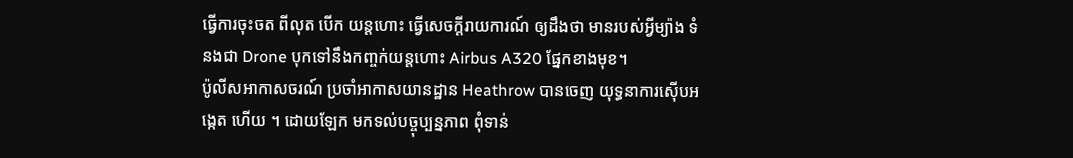ធ្វើការចុះចត ពីលុត បើក យន្តហោះ ធ្វើសេចក្តីរាយការណ៍ ឲ្យដឹងថា មានរបស់អ្វីម្យ៉ាង ទំនងជា Drone បុកទៅនឹងកញ្ចក់យន្តហោះ Airbus A320 ផ្នែកខាងមុខ។
ប៉ូលីសអាកាសចរណ៍ ប្រចាំអាកាសយានដ្ឋាន Heathrow បានចេញ យុទ្ធនាការស៊ើបអង្កេត ហើយ ។ ដោយឡែក មកទល់បច្ចុប្បន្នភាព ពុំទាន់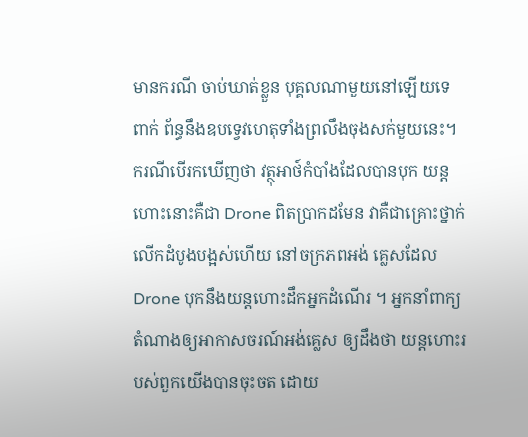មានករណី ចាប់ឃាត់ខ្លួន បុគ្គលណាមួយនៅឡើយទេ ពាក់ ព័ន្ធនឹងឧបទ្វេវហេតុទាំងព្រលឹងចុងសក់មួយនេះ។ ករណីបើរកឃើញថា វត្ថុអាថ៍កំបាំងដែលបានបុក យន្តហោះនោះគឺជា Drone ពិតប្រាកដមែន វាគឺជាគ្រោះថ្នាក់ លើកដំបូងបង្អស់ហើយ នៅចក្រភពអង់ គ្លេសដែល Drone បុកនឹងយន្តហោះដឹកអ្នកដំណើរ ។ អ្នកនាំពាក្យតំណាងឲ្យអាកាសចរណ៍អង់គ្លេស ឲ្យដឹងថា យន្តហោះរបស់ពួកយើងបានចុះចត ដោយ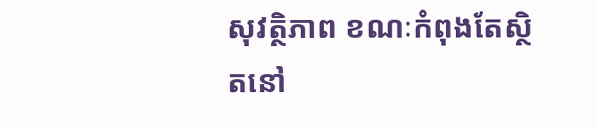សុវត្ថិភាព ខណៈកំពុងតែស្ថិតនៅ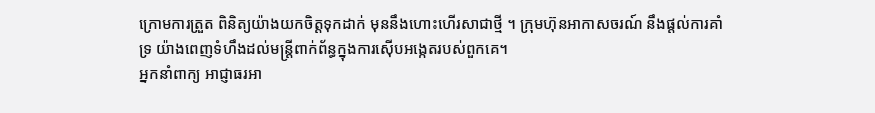ក្រោមការត្រួត ពិនិត្យយ៉ាងយកចិត្តទុកដាក់ មុននឹងហោះហើរសាជាថ្មី ។ ក្រុមហ៊ុនអាកាសចរណ៍ នឹងផ្តល់ការគាំទ្រ យ៉ាងពេញទំហឹងដល់មន្រ្តីពាក់ព័ន្ធក្នុងការស៊ើបអង្កេតរបស់ពួកគេ។
អ្នកនាំពាក្យ អាជ្ញាធរអា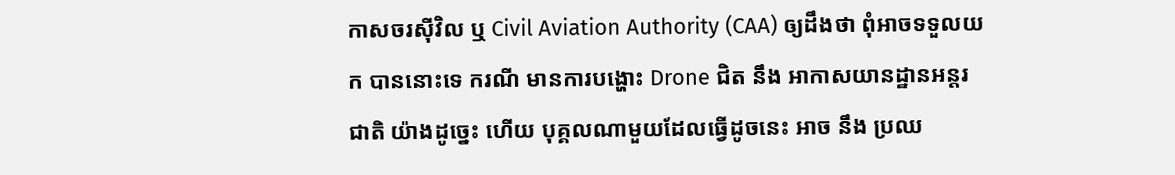កាសចរស៊ីវិល ឬ Civil Aviation Authority (CAA) ឲ្យដឹងថា ពុំអាចទទួលយក បាននោះទេ ករណី មានការបង្ហោះ Drone ជិត នឹង អាកាសយានដ្ឋានអន្តរជាតិ យ៉ាងដូច្នេះ ហើយ បុគ្គលណាមួយដែលធ្វើដូចនេះ អាច នឹង ប្រឈ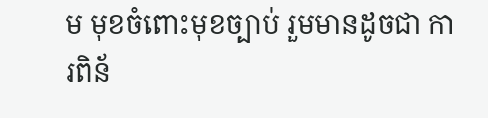ម មុខចំពោះមុខច្បាប់ រួមមានដូចជា ការពិន័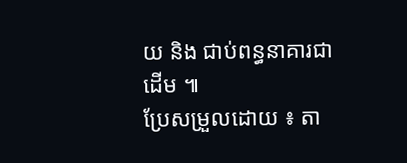យ និង ជាប់ពន្ធនាគារជាដើម ៕
ប្រែសម្រួលដោយ ៖ តា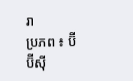រា
ប្រភព ៖ ប៊ីប៊ីស៊ី